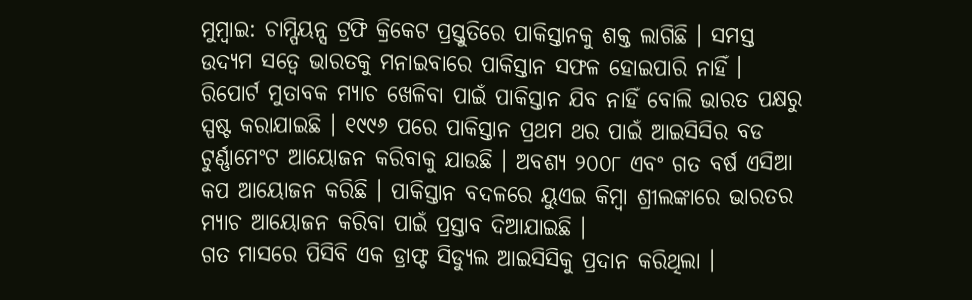ମୁମ୍ବାଇ: ଚାମ୍ପିୟନ୍ସ ଟ୍ରଫି କ୍ରିକେଟ ପ୍ରସ୍ତୁତିରେ ପାକିସ୍ତାନକୁ ଶକ୍ତ ଲାଗିଛି । ସମସ୍ତ ଉଦ୍ୟମ ସତ୍ୱେ ଭାରତକୁ ମନାଇବାରେ ପାକିସ୍ତାନ ସଫଳ ହୋଇପାରି ନାହିଁ । ରିପୋର୍ଟ ମୁତାବକ ମ୍ୟାଚ ଖେଳିବା ପାଇଁ ପାକିସ୍ତାନ ଯିବ ନାହିଁ ବୋଲି ଭାରତ ପକ୍ଷରୁ ସ୍ପଷ୍ଟ କରାଯାଇଛି । ୧୯୯୬ ପରେ ପାକିସ୍ତାନ ପ୍ରଥମ ଥର ପାଇଁ ଆଇସିସିର ବଡ ଟୁର୍ଣ୍ଣାମେଂଟ ଆୟୋଜନ କରିବାକୁ ଯାଉଛି । ଅବଶ୍ୟ ୨୦୦୮ ଏବଂ ଗତ ବର୍ଷ ଏସିଆ କପ ଆୟୋଜନ କରିଛି । ପାକିସ୍ତାନ ବଦଳରେ ୟୁଏଇ କିମ୍ବା ଶ୍ରୀଲଙ୍କାରେ ଭାରତର ମ୍ୟାଚ ଆୟୋଜନ କରିବା ପାଇଁ ପ୍ରସ୍ତାବ ଦିଆଯାଇଛି ।
ଗତ ମାସରେ ପିସିବି ଏକ ଡ୍ରାଫ୍ଟ ସିଡ୍ୟୁଲ ଆଇସିସିକୁ ପ୍ରଦାନ କରିଥିଲା ।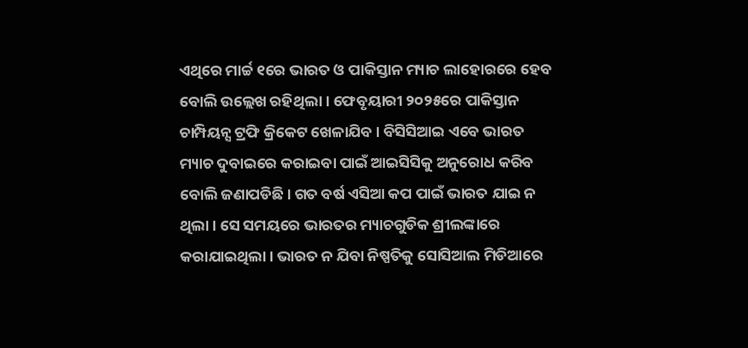ଏଥିରେ ମାର୍ଚ୍ଚ ୧ରେ ଭାରତ ଓ ପାକିସ୍ତାନ ମ୍ୟାଚ ଲାହୋରରେ ହେବ ବୋଲି ଉଲ୍ଲେଖ ରହିଥିଲା । ଫେବୃୟାରୀ ୨୦୨୫ରେ ପାକିସ୍ତାନ ଚାମ୍ପିୟନ୍ସ ଟ୍ରଫି କ୍ରିକେଟ ଖେଳାଯିବ । ବିସିସିଆଇ ଏବେ ଭାରତ ମ୍ୟାଚ ଦୁବାଇରେ କରାଇବା ପାଇଁ ଆଇସିସିକୁ ଅନୁରୋଧ କରିବ ବୋଲି ଜଣାପଡିଛି । ଗତ ବର୍ଷ ଏସିଆ କପ ପାଇଁ ଭାରତ ଯାଇ ନ ଥିଲା । ସେ ସମୟରେ ଭାରତର ମ୍ୟାଚଗୁଡିକ ଶ୍ରୀଲଙ୍କାରେ କରାଯାଇଥିଲା । ଭାରତ ନ ଯିବା ନିଷ୍ପତିକୁ ସୋସିଆଲ ମିଡିଆରେ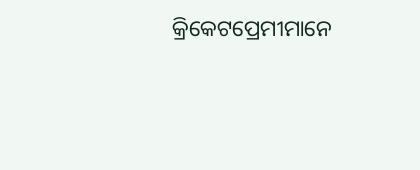କ୍ରିକେଟପ୍ରେମୀମାନେ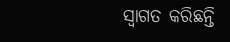ସ୍ୱାଗତ କରିଛନ୍ତି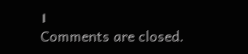।
Comments are closed.